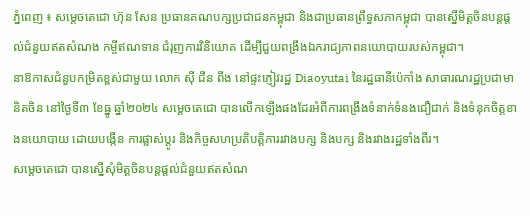ភ្នំពេញ ៖ សម្តេចតេជោ ហ៊ុន សែន ប្រធានគណបក្សប្រជាជនកម្ពុជា និងជាប្រធានព្រឹទ្ធសភាកម្ពុជា បានស្នើមិត្តចិនបន្តផ្តល់ជំនួយឥតសំណង កម្ចីឥណទាន ជំរុញការវិនិយោគ ដើម្បីជួយពង្រឹងឯករាជ្យភាពនយោបាយរបស់កម្ពុជា។
នាឱកាសជំនួបកម្រិតខ្ពស់ជាមួយ លោក ស៊ី ជីន ពីង នៅផ្ទះភ្ញៀវរដ្ឋ Diaoyutai នៃរដ្ឋធានីប៉េកាំង សាធារណរដ្ឋប្រជាមានិតចិន នៅថ្ងៃទី៣ ខែធ្នូ ឆ្នាំ២០២៤ សម្តេចតេជោ បានលើកឡើងផងដែរអំពីការពង្រឹងទំនាក់ទំនងជឿជាក់ និងទំនុកចិត្តខាងនយោបាយ ដោយបង្កើន ការផ្លាស់ប្តូរ និងកិច្ចសហប្រតិបត្តិការរវាងបក្ស និងបក្ស និងរវាងរដ្ឋទាំងពីរ។
សម្តេចតេជោ បានស្នើសុំមិត្តចិនបន្តផ្តល់ជំនួយឥតសំណ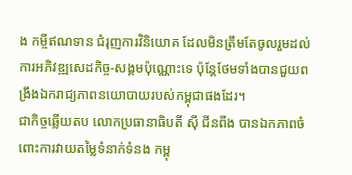ង កម្ចីឥណទាន ជំរុញការវិនិយោគ ដែលមិនត្រឹមតែចូលរួមដល់ការអភិវឌ្ឍសេដកិច្ច-សង្គមប៉ុណ្ណោះទេ ប៉ុន្តែថែមទាំងបានជួយពង្រឹងឯករាជ្យភាពនយោបាយរបស់កម្ពុជាផងដែរ។
ជាកិច្ចឆ្លើយតប លោកប្រធានាធិបតី ស៊ី ជីនពីង បានឯកភាពចំពោះការវាយតម្លៃទំនាក់ទំនង កម្ពុ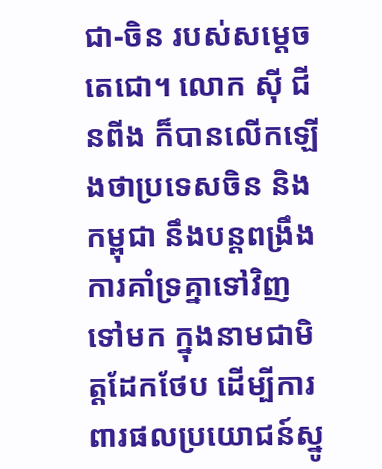ជា-ចិន របស់សម្តេចតេជោ។ លោក ស៊ី ជីនពីង ក៏បានលើកឡើងថាប្រទេសចិន និងកម្ពុជា នឹងបន្តពង្រឹង ការគាំទ្រគ្នាទៅវិញទៅមក ក្នុងនាមជាមិត្តដែកថែប ដើម្បីការពារផលប្រយោជន៍ស្នូ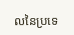លនៃប្រទេ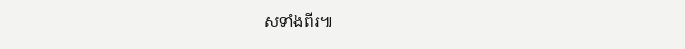សទាំងពីរ៕